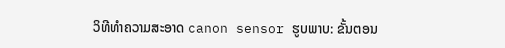ວິທີທໍາຄວາມສະອາດ canon sensor ຮູບພາບ: ຂັ້ນຕອນ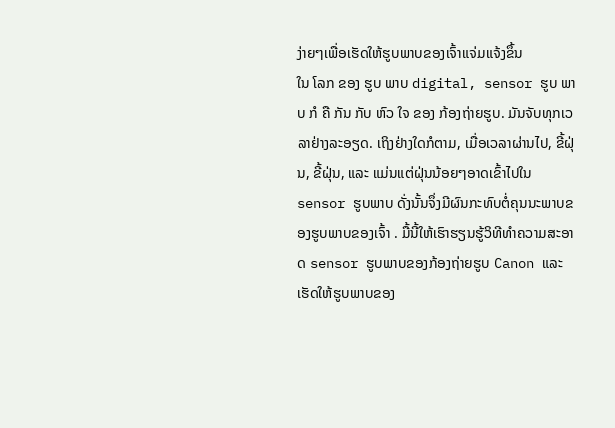ງ່າຍໆເພື່ອເຮັດໃຫ້ຮູບພາບຂອງເຈົ້າແຈ່ມແຈ້ງຂຶ້ນ
ໃນ ໂລກ ຂອງ ຮູບ ພາບ digital, sensor ຮູບ ພາບ ກໍ ຄື ກັນ ກັບ ຫົວ ໃຈ ຂອງ ກ້ອງຖ່າຍຮູບ. ມັນຈັບທຸກເວລາຢ່າງລະອຽດ. ເຖິງຢ່າງໃດກໍຕາມ, ເມື່ອເວລາຜ່ານໄປ, ຂີ້ຝຸ່ນ, ຂີ້ຝຸ່ນ, ແລະ ແມ່ນແຕ່ຝຸ່ນນ້ອຍໆອາດເຂົ້າໄປໃນ sensor ຮູບພາບ ດັ່ງນັ້ນຈຶ່ງມີຜົນກະທົບຕໍ່ຄຸນນະພາບຂອງຮູບພາບຂອງເຈົ້າ . ມື້ນີ້ໃຫ້ເຮົາຮຽນຮູ້ວິທີທໍາຄວາມສະອາດ sensor ຮູບພາບຂອງກ້ອງຖ່າຍຮູບ Canon ແລະເຮັດໃຫ້ຮູບພາບຂອງ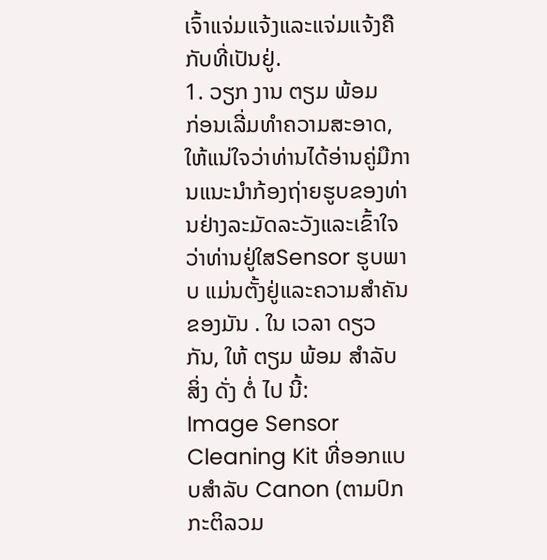ເຈົ້າແຈ່ມແຈ້ງແລະແຈ່ມແຈ້ງຄືກັບທີ່ເປັນຢູ່.
1. ວຽກ ງານ ຕຽມ ພ້ອມ
ກ່ອນເລີ່ມທໍາຄວາມສະອາດ, ໃຫ້ແນ່ໃຈວ່າທ່ານໄດ້ອ່ານຄູ່ມືການແນະນໍາກ້ອງຖ່າຍຮູບຂອງທ່ານຢ່າງລະມັດລະວັງແລະເຂົ້າໃຈວ່າທ່ານຢູ່ໃສSensor ຮູບພາບ ແມ່ນຕັ້ງຢູ່ແລະຄວາມສໍາຄັນຂອງມັນ . ໃນ ເວລາ ດຽວ ກັນ, ໃຫ້ ຕຽມ ພ້ອມ ສໍາລັບ ສິ່ງ ດັ່ງ ຕໍ່ ໄປ ນີ້:
Image Sensor Cleaning Kit ທີ່ອອກແບບສໍາລັບ Canon (ຕາມປົກກະຕິລວມ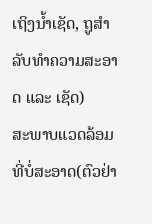ເຖິງນ້ຳເຊັດ, ຖູສໍາລັບທໍາຄວາມສະອາດ ແລະ ເຊັດ)
ສະພາບແວດລ້ອມທີ່ບໍ່ສະອາດ(ຕົວຢ່າ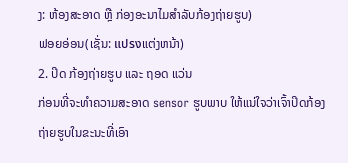ງ: ຫ້ອງສະອາດ ຫຼື ກ່ອງອະນາໄມສໍາລັບກ້ອງຖ່າຍຮູບ)
ຟອຍອ່ອນ(ເຊັ່ນ: แปรงແຕ່ງຫນ້າ)
2. ປິດ ກ້ອງຖ່າຍຮູບ ແລະ ຖອດ ແວ່ນ
ກ່ອນທີ່ຈະທໍາຄວາມສະອາດ sensor ຮູບພາບ ໃຫ້ແນ່ໃຈວ່າເຈົ້າປິດກ້ອງຖ່າຍຮູບໃນຂະນະທີ່ເອົາ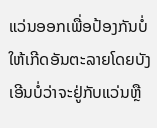ແວ່ນອອກເພື່ອປ້ອງກັນບໍ່ໃຫ້ເກີດອັນຕະລາຍໂດຍບັງເອີນບໍ່ວ່າຈະຢູ່ກັບແວ່ນຫຼື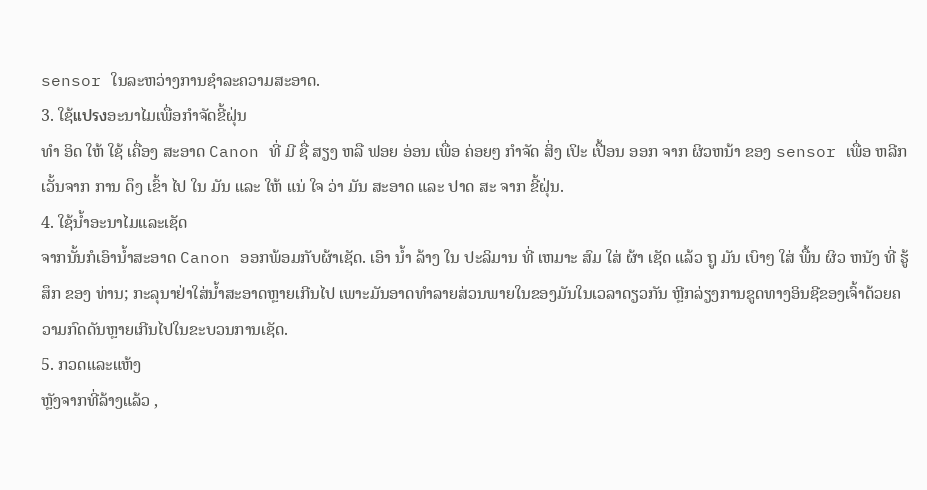sensor ໃນລະຫວ່າງການຊໍາລະຄວາມສະອາດ.
3. ໃຊ້แปรงອະນາໄມເພື່ອກໍາຈັດຂີ້ຝຸ່ນ
ທໍາ ອິດ ໃຫ້ ໃຊ້ ເຄື່ອງ ສະອາດ Canon ທີ່ ມີ ຊື່ ສຽງ ຫລື ຟອຍ ອ່ອນ ເພື່ອ ຄ່ອຍໆ ກໍາຈັດ ສິ່ງ ເປິະ ເປື້ອນ ອອກ ຈາກ ຜິວຫນ້າ ຂອງ sensor ເພື່ອ ຫລີກ ເວັ້ນຈາກ ການ ດຶງ ເຂົ້າ ໄປ ໃນ ມັນ ແລະ ໃຫ້ ແນ່ ໃຈ ວ່າ ມັນ ສະອາດ ແລະ ປາດ ສະ ຈາກ ຂີ້ຝຸ່ນ.
4. ໃຊ້ນ້ຳອະນາໄມແລະເຊັດ
ຈາກນັ້ນກໍເອົານ້ຳສະອາດ Canon ອອກພ້ອມກັບຜ້າເຊັດ. ເອົາ ນ້ຳ ລ້າງ ໃນ ປະລິມານ ທີ່ ເຫມາະ ສົມ ໃສ່ ຜ້າ ເຊັດ ແລ້ວ ຖູ ມັນ ເບົາໆ ໃສ່ ພື້ນ ຜິວ ຫນັງ ທີ່ ຮູ້ສຶກ ຂອງ ທ່ານ; ກະລຸນາຢ່າໃສ່ນ້ຳສະອາດຫຼາຍເກີນໄປ ເພາະມັນອາດທໍາລາຍສ່ວນພາຍໃນຂອງມັນໃນເວລາດຽວກັນ ຫຼີກລ່ຽງການຂູດທາງອິນຊີຂອງເຈົ້າດ້ວຍຄວາມກົດດັນຫຼາຍເກີນໄປໃນຂະບວນການເຊັດ.
5. ກວດແລະແຫ້ງ
ຫຼັງຈາກທີ່ລ້າງແລ້ວ ,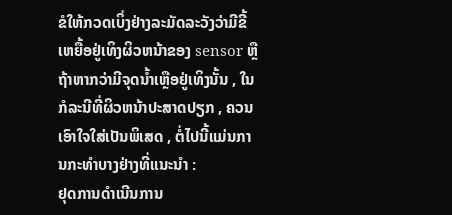ຂໍໃຫ້ກວດເບິ່ງຢ່າງລະມັດລະວັງວ່າມີຂີ້ເຫຍື້ອຢູ່ເທິງຜິວຫນ້າຂອງ sensor ຫຼື ຖ້າຫາກວ່າມີຈຸດນໍ້າເຫຼືອຢູ່ເທິງນັ້ນ , ໃນກໍລະນີທີ່ຜິວຫນ້າປະສາດປຽກ , ຄວນເອົາໃຈໃສ່ເປັນພິເສດ , ຕໍ່ໄປນີ້ແມ່ນການກະທໍາບາງຢ່າງທີ່ແນະນໍາ :
ຢຸດການດໍາເນີນການ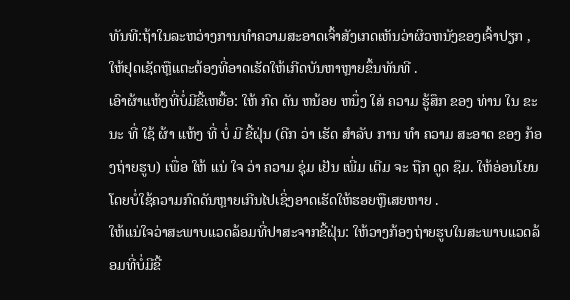ທັນທີ:ຖ້າໃນລະຫວ່າງການທໍາຄວາມສະອາດເຈົ້າສັງເກດເຫັນວ່າຜິວຫນັງຂອງເຈົ້າປຽກ , ໃຫ້ຢຸດເຊັດຫຼືແຕະຕ້ອງທີ່ອາດເຮັດໃຫ້ເກີດບັນຫາຫຼາຍຂຶ້ນທັນທີ .
ເອົາຜ້າແຫ້ງທີ່ບໍ່ມີຂີ້ເຫຍື້ອ: ໃຫ້ ກົດ ດັນ ຫນ້ອຍ ຫນຶ່ງ ໃສ່ ຄວາມ ຮູ້ສຶກ ຂອງ ທ່ານ ໃນ ຂະນະ ທີ່ ໃຊ້ ຜ້າ ແຫ້ງ ທີ່ ບໍ່ ມີ ຂີ້ຝຸ່ນ (ດີກ ວ່າ ເຮັດ ສໍາລັບ ການ ທໍາ ຄວາມ ສະອາດ ຂອງ ກ້ອງຖ່າຍຮູບ) ເພື່ອ ໃຫ້ ແນ່ ໃຈ ວ່າ ຄວາມ ຊຸ່ມ ເຢັນ ເພີ່ມ ເຕີມ ຈະ ຖືກ ດູດ ຊຶມ. ໃຫ້ອ່ອນໂຍນໂດຍບໍ່ໃຊ້ຄວາມກົດດັນຫຼາຍເກີນໄປເຊິ່ງອາດເຮັດໃຫ້ຮອຍຫຼືເສຍຫາຍ .
ໃຫ້ແນ່ໃຈວ່າສະພາບແວດລ້ອມທີ່ປາສະຈາກຂີ້ຝຸ່ນ: ໃຫ້ວາງກ້ອງຖ່າຍຮູບໃນສະພາບແວດລ້ອມທີ່ບໍ່ມີຂີ້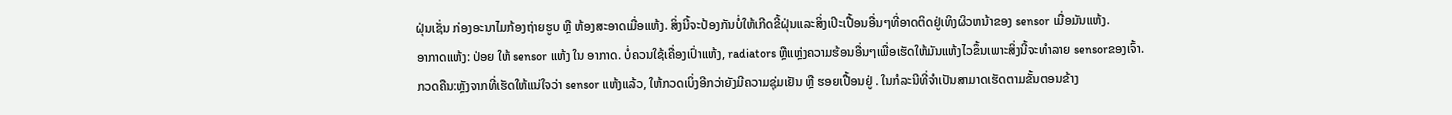ຝຸ່ນເຊັ່ນ ກ່ອງອະນາໄມກ້ອງຖ່າຍຮູບ ຫຼື ຫ້ອງສະອາດເມື່ອແຫ້ງ. ສິ່ງນີ້ຈະປ້ອງກັນບໍ່ໃຫ້ເກີດຂີ້ຝຸ່ນແລະສິ່ງເປິະເປື້ອນອື່ນໆທີ່ອາດຕິດຢູ່ເທິງຜິວຫນ້າຂອງ sensor ເມື່ອມັນແຫ້ງ.
ອາກາດແຫ້ງ: ປ່ອຍ ໃຫ້ sensor ແຫ້ງ ໃນ ອາກາດ. ບໍ່ຄວນໃຊ້ເຄື່ອງເປົ່າແຫ້ງ, radiators ຫຼືແຫຼ່ງຄວາມຮ້ອນອື່ນໆເພື່ອເຮັດໃຫ້ມັນແຫ້ງໄວຂຶ້ນເພາະສິ່ງນີ້ຈະທໍາລາຍ sensorຂອງເຈົ້າ.
ກວດຄືນ:ຫຼັງຈາກທີ່ເຮັດໃຫ້ແນ່ໃຈວ່າ sensor ແຫ້ງແລ້ວ, ໃຫ້ກວດເບິ່ງອີກວ່າຍັງມີຄວາມຊຸ່ມເຢັນ ຫຼື ຮອຍເປື້ອນຢູ່ . ໃນກໍລະນີທີ່ຈໍາເປັນສາມາດເຮັດຕາມຂັ້ນຕອນຂ້າງ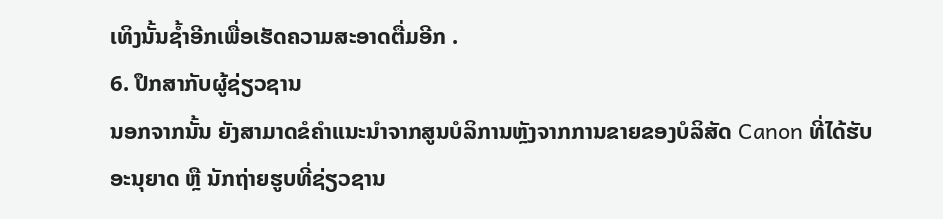ເທິງນັ້ນຊໍ້າອີກເພື່ອເຮັດຄວາມສະອາດຕື່ມອີກ .
6. ປຶກສາກັບຜູ້ຊ່ຽວຊານ
ນອກຈາກນັ້ນ ຍັງສາມາດຂໍຄໍາແນະນໍາຈາກສູນບໍລິການຫຼັງຈາກການຂາຍຂອງບໍລິສັດ Canon ທີ່ໄດ້ຮັບອະນຸຍາດ ຫຼື ນັກຖ່າຍຮູບທີ່ຊ່ຽວຊານ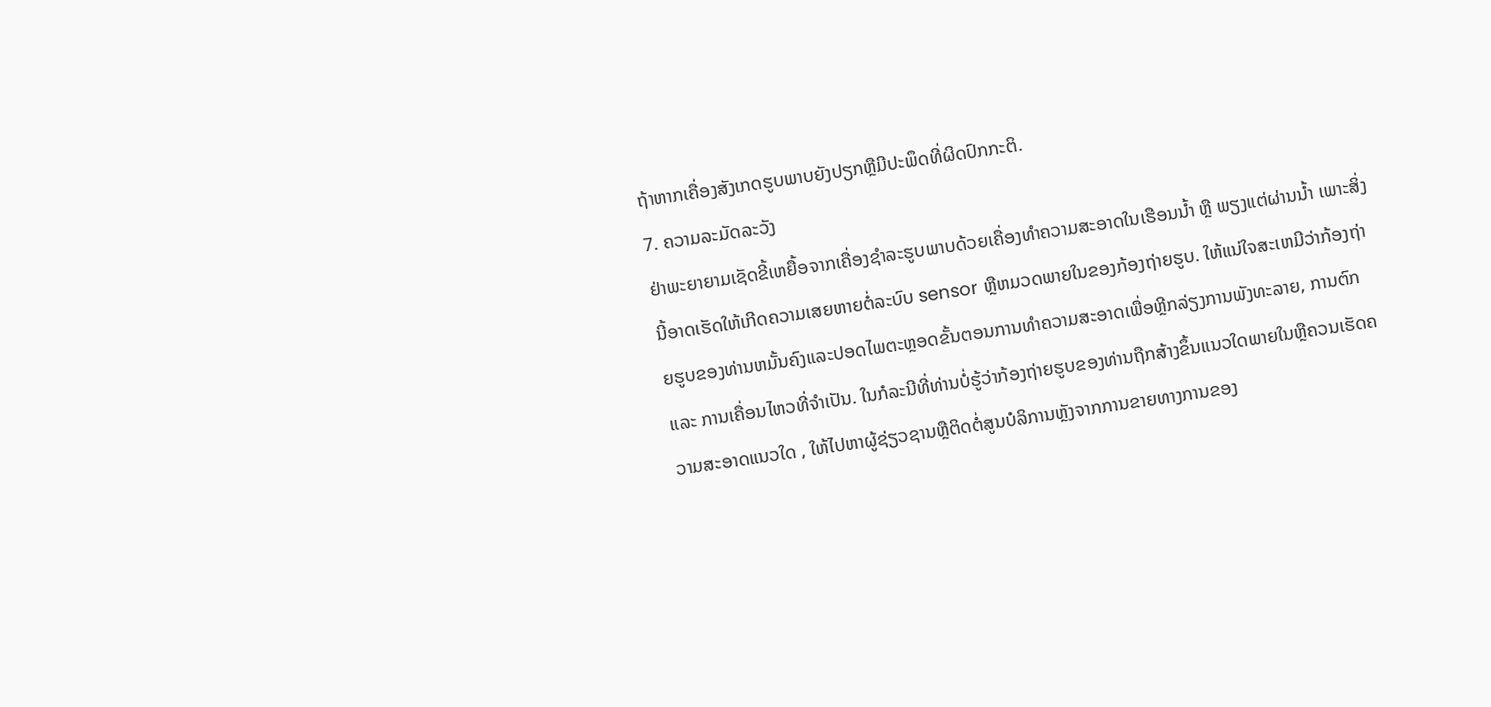ຖ້າຫາກເຄື່ອງສັງເກດຮູບພາບຍັງປຽກຫຼືມີປະພຶດທີ່ຜິດປົກກະຕິ.
7. ຄວາມລະມັດລະວັງ
ຢ່າພະຍາຍາມເຊັດຂີ້ເຫຍື້ອຈາກເຄື່ອງຊໍາລະຮູບພາບດ້ວຍເຄື່ອງທໍາຄວາມສະອາດໃນເຮືອນນໍ້າ ຫຼື ພຽງແຕ່ຜ່ານນໍ້າ ເພາະສິ່ງນີ້ອາດເຮັດໃຫ້ເກີດຄວາມເສຍຫາຍຕໍ່ລະບົບ sensor ຫຼືຫມວດພາຍໃນຂອງກ້ອງຖ່າຍຮູບ. ໃຫ້ແນ່ໃຈສະເຫມີວ່າກ້ອງຖ່າຍຮູບຂອງທ່ານຫມັ້ນຄົງແລະປອດໄພຕະຫຼອດຂັ້ນຕອນການທໍາຄວາມສະອາດເພື່ອຫຼີກລ່ຽງການພັງທະລາຍ, ການຕົກ ແລະ ການເຄື່ອນໄຫວທີ່ຈໍາເປັນ. ໃນກໍລະນີທີ່ທ່ານບໍ່ຮູ້ວ່າກ້ອງຖ່າຍຮູບຂອງທ່ານຖືກສ້າງຂຶ້ນແນວໃດພາຍໃນຫຼືຄວນເຮັດຄວາມສະອາດແນວໃດ , ໃຫ້ໄປຫາຜູ້ຊ່ຽວຊານຫຼືຕິດຕໍ່ສູນບໍລິການຫຼັງຈາກການຂາຍທາງການຂອງ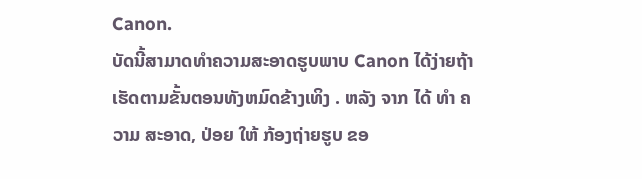Canon.
ບັດນີ້ສາມາດທໍາຄວາມສະອາດຮູບພາບ Canon ໄດ້ງ່າຍຖ້າເຮັດຕາມຂັ້ນຕອນທັງຫມົດຂ້າງເທິງ . ຫລັງ ຈາກ ໄດ້ ທໍາ ຄວາມ ສະອາດ, ປ່ອຍ ໃຫ້ ກ້ອງຖ່າຍຮູບ ຂອ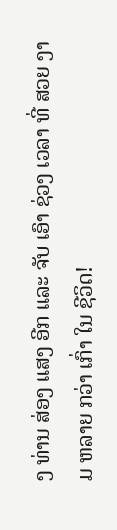ງ ທ່ານ ສ່ອງ ແສງ ອີກ ແລະ ຈັບ ເອົາ ຊ່ວງ ເວລາ ທີ່ ສວຍ ງາມ ຫລາຍ ກວ່າ ເກົ່າ ໃນ ຊີວິດ!